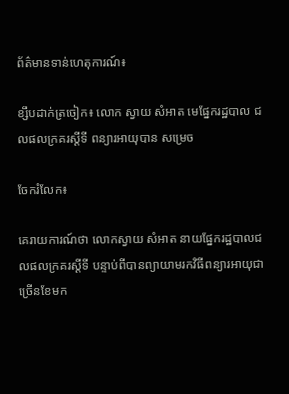ព័ត៌មានទាន់ហេតុការណ៍៖

ខ្សឹបដាក់ត្រចៀក៖ លោក ស្វាយ សំអាត មេផ្នែករដ្ឋបាល ជលផលក្រគរស្តីទី ពន្យារអាយុបាន សម្រេច

ចែករំលែក៖

គេរាយការណ៍ថា លោកស្វាយ សំអាត នាយផ្នែករដ្ឋបាលជលផលក្រគរស្តីទី បន្ទាប់ពីបានព្យាយាមរកវិធីពន្យារអាយុជាច្រើនខែមក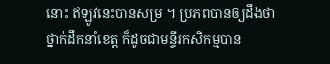នោះ ឥឡូវនេះបានសម្រ ។ ប្រភពបានឲ្យដឹងថា ថ្នាក់ដឹកនាំខេត្ត ក៏ដូចជាមន្ទីរកសិកម្មបាន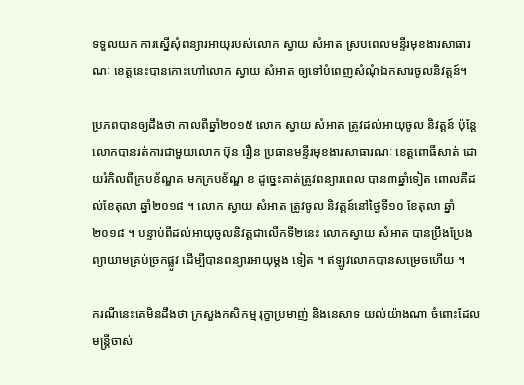ទទួលយក ការស្នើសុំពន្យារអាយុរបស់លោក ស្វាយ សំអាត ស្របពេលមន្ទីរមុខងារសាធារណៈ ខេត្តនេះបានកោះហៅលោក ស្វាយ សំអាត ឲ្យទៅបំពេញសំណុំឯកសារចូលនិវត្តន៍។

ប្រភពបានឲ្យដឹងថា កាលពីឆ្នាំ២០១៥ លោក ស្វាយ សំអាត ត្រូវដល់អាយុចូល និវត្តន៍ ប៉ុន្តែលោកបានរត់ការជាមួយលោក ប៊ុន រឿន ប្រធានមន្ទីរមុខងារសាធារណៈ ខេត្តពោធិ៍សាត់ ដោយរំកិលពីក្របខ័ណ្ឌគ មកក្របខ័ណ្ឌ ខ ដូច្នេះគាត់ត្រូវពន្យារពេល បាន៣ឆ្នាំទៀត ពោលគឺដល់ខែតុលា ឆ្នាំ២០១៨ ។ លោក ស្វាយ សំអាត ត្រូវចូល និវត្តន៍នៅថ្ងៃទី១០ ខែតុលា ឆ្នាំ២០១៨ ។ បន្ទាប់ពីដល់អាយុចូលនិវត្តជាលើកទី២នេះ លោកស្វាយ សំអាត បានប្រឹងប្រែងព្យាយាមគ្រប់ច្រកផ្លូវ ដើម្បីបានពន្យារអាយុម្តង ទៀត ។ ឥឡូវលោកបានសម្រេចហើយ ។

ករណីនេះគេមិនដឹងថា ក្រសួងកសិកម្ម រុក្ខាប្រមាញ់ និងនេសាទ យល់យ៉ាងណា ចំពោះដែលមន្ត្រីចាស់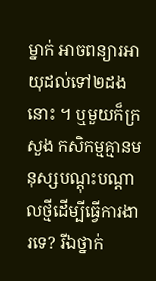ម្នាក់ អាចពន្យារអាយុដល់ទៅ២ដងនោះ ។ ឬមួយក៏ក្រសួង កសិកម្មគ្មានមនុស្សបណ្តុះបណ្តាលថ្មីដើម្បីធ្វើការងារទេ? រីឯថ្នាក់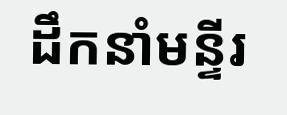ដឹកនាំមន្ទីរ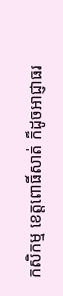កសិកម្ម ខេត្តពោធិ៍សាត់ ក៏ដូចអាជ្ញាធរ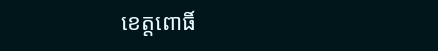ខេត្តពោធិ៍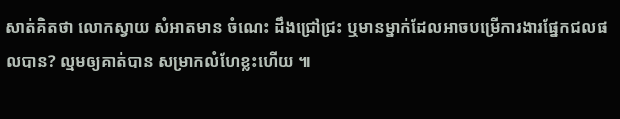សាត់គិតថា លោកស្វាយ សំអាតមាន ចំណេះ ដឹងជ្រៅជ្រះ ឬមានម្នាក់ដែលអាចបម្រើការងារផ្នែកជលផលបាន? ល្មមឲ្យគាត់បាន សម្រាកលំហែខ្លះហើយ ៕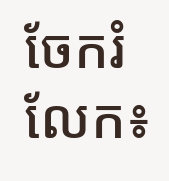ចែករំលែក៖